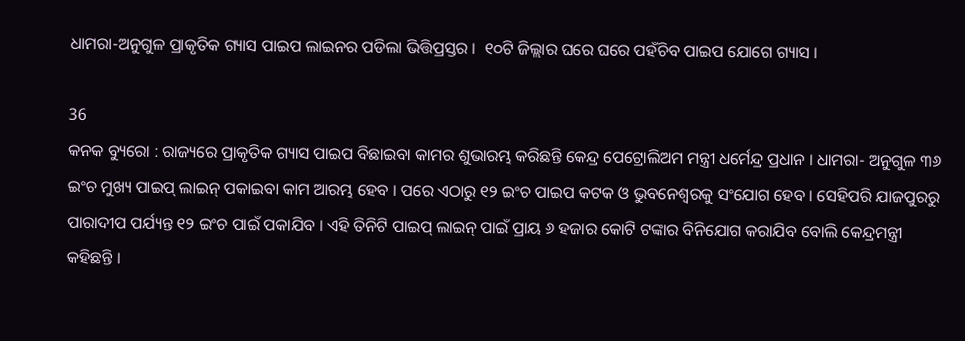ଧାମରା-ଅନୁଗୁଳ ପ୍ରାକୃତିକ ଗ୍ୟାସ ପାଇପ ଲାଇନର ପଡିଲା ଭିତ୍ତିପ୍ରସ୍ତର ।  ୧୦ଟି ଜିଲ୍ଲାର ଘରେ ଘରେ ପହଁଚିବ ପାଇପ ଯୋଗେ ଗ୍ୟାସ ।

36
କନକ ବ୍ୟୁରୋ : ରାଜ୍ୟରେ ପ୍ରାକୃତିକ ଗ୍ୟାସ ପାଇପ ବିଛାଇବା କାମର ଶୁଭାରମ୍ଭ କରିଛନ୍ତି କେନ୍ଦ୍ର ପେଟ୍ରୋଲିଅମ ମନ୍ତ୍ରୀ ଧର୍ମେନ୍ଦ୍ର ପ୍ରଧାନ । ଧାମରା- ଅନୁଗୁଳ ୩୬ ଇଂଚ ମୁଖ୍ୟ ପାଇପ୍ ଲାଇନ୍ ପକାଇବା କାମ ଆରମ୍ଭ ହେବ । ପରେ ଏଠାରୁ ୧୨ ଇଂଚ ପାଇପ କଟକ ଓ ଭୁବନେଶ୍ୱରକୁ ସଂଯୋଗ ହେବ । ସେହିପରି ଯାଜପୁରରୁ ପାରାଦୀପ ପର୍ଯ୍ୟନ୍ତ ୧୨ ଇଂଚ ପାଇଁ ପକାଯିବ । ଏହି ତିନିଟି ପାଇପ୍ ଲାଇନ୍ ପାଇଁ ପ୍ରାୟ ୬ ହଜାର କୋଟି ଟଙ୍କାର ବିନିଯୋଗ କରାଯିବ ବୋଲି କେନ୍ଦ୍ରମନ୍ତ୍ରୀ କହିଛନ୍ତି ।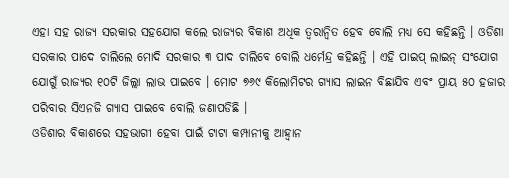ଏହା ସହ ରାଜ୍ୟ ସରକାର ସହଯୋଗ କଲେ ରାଜ୍ୟର ବିକାଶ ଅଧିକ ତ୍ୱରାନ୍ୱିତ ହେବ ବୋଲି ମଧ୍ୟ ସେ କହିଛନ୍ତି । ଓଡିଶା ସରକାର ପାଦେ ଚାଲିଲେ ମୋଦି ସରକାର ୩ ପାଦ ଚାଲିବେ ବୋଲି ଧର୍ମେନ୍ଦ୍ର କହିଛନ୍ତି । ଏହି ପାଇପ୍ ଲାଇନ୍ ସଂଯୋଗ ଯୋଗୁଁ ରାଜ୍ୟର ୧୦ଟି ଜିଲ୍ଲା ଲାଭ ପାଇବେ । ମୋଟ ୭୬୯ କିଲୋମିଟର ଗ୍ୟାସ ଲାଇନ ବିଛାଯିବ ଏବଂ ପ୍ରାୟ ୫୦ ହଜାର ପରିବାର ସିଏନଜି ଗ୍ୟାସ ପାଇବେ ବୋଲି ଜଣାପଡିଛି ।
ଓଡିଶାର ବିକାଶରେ ସହଭାଗୀ ହେବା ପାଇଁ ଟାଟା କମ୍ପାନୀକୁ ଆହ୍ୱାନ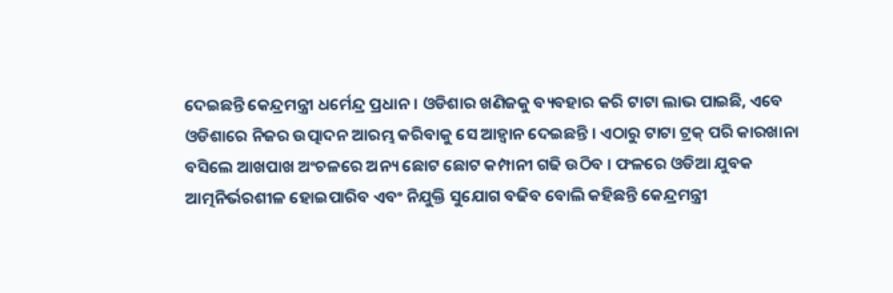ଦେଇଛନ୍ତି କେନ୍ଦ୍ରମନ୍ତ୍ରୀ ଧର୍ମେନ୍ଦ୍ର ପ୍ରଧାନ । ଓଡିଶାର ଖଣିଜକୁ ବ୍ୟବହାର କରି ଟାଟା ଲାଭ ପାଇଛି, ଏବେ ଓଡିଶାରେ ନିଜର ଉତ୍ପାଦନ ଆରମ୍ଭ କରିବାକୁ ସେ ଆହ୍ୱାନ ଦେଇଛନ୍ତି । ଏଠାରୁ ଟାଟା ଟ୍ରକ୍ ପରି କାରଖାନା ବସିଲେ ଆଖପାଖ ଅଂଚଳରେ ଅନ୍ୟ ଛୋଟ ଛୋଟ କମ୍ପାନୀ ଗଢି ଉଠିବ । ଫଳରେ ଓଡିଆ ଯୁବକ ଆତ୍ମନିର୍ଭରଶୀଳ ହୋଇପାରିବ ଏବଂ ନିଯୁକ୍ତି ସୁଯୋଗ ବଢିବ ବୋଲି କହିଛନ୍ତି କେନ୍ଦ୍ରମନ୍ତ୍ରୀ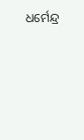ଧର୍ମେନ୍ଦ୍ର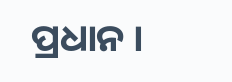ପ୍ରଧାନ ।